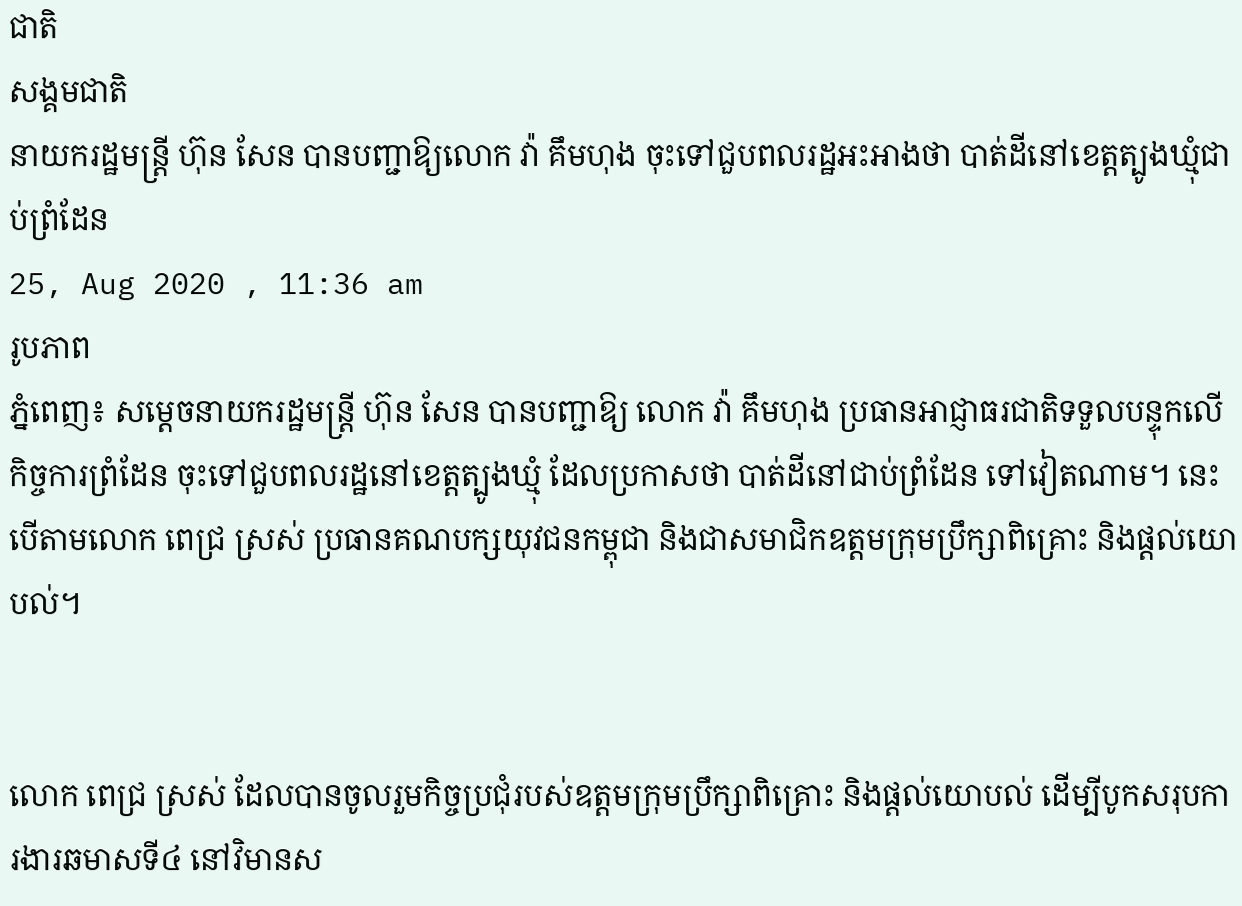ជាតិ
សង្គមជាតិ
នាយករដ្ឋមន្ត្រី ហ៊ុន សែន បានបញ្ជាឱ្យលោក វ៉ា គឹមហុង ចុះទៅជួបពលរដ្ឋអះអាងថា បាត់ដីនៅខេត្តត្បូងឃ្មុំជាប់ព្រំដែន
25, Aug 2020 , 11:36 am
រូបភាព
ភ្នំពេញ៖ សម្ដេចនាយករដ្ឋមន្ត្រី ហ៊ុន សែន បានបញ្ជាឱ្យ លោក វ៉ា គឹមហុង ប្រធានអាជ្ញាធរជាតិទទួលបន្ទុកលើកិច្ចការព្រំដែន ចុះទៅជួបពលរដ្ឋនៅខេត្តត្បូងឃ្មុំ ដែលប្រកាសថា បាត់ដីនៅជាប់ព្រំដែន ទៅវៀតណាម។ នេះបើតាមលោក ពេជ្រ ស្រស់ ប្រធានគណបក្សយុវជនកម្ពុជា និងជាសមាជិកឧត្តមក្រុមប្រឹក្សាពិគ្រោះ និងផ្តល់យោបល់។


លោក ពេជ្រ ស្រស់ ដែលបានចូលរួមកិច្ចប្រជុំរបស់ឧត្តមក្រុមប្រឹក្សាពិគ្រោះ និងផ្តល់យោបល់ ដើម្បីបូកសរុបការងារឆមាសទី៤ នៅវិមានស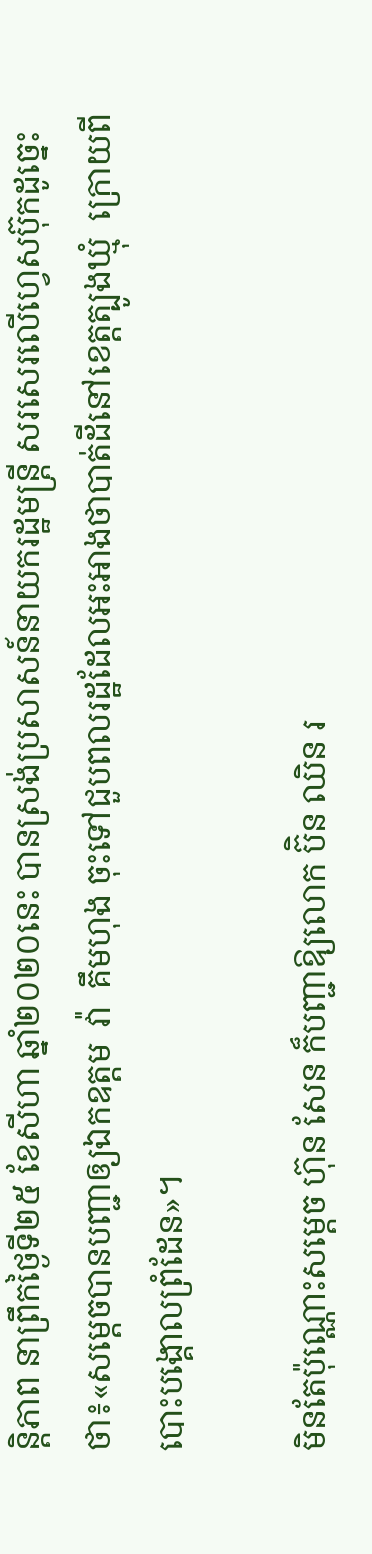ន្តិភាព នាព្រឹកថ្ងៃទី២៥ ខែសីហា ឆ្នាំ២០២០នេះ បានស្រង់ប្រសាសន៍នាយករដ្ឋមន្រ្តី សរសេរលើហ្វេសប៊ុកដូច្នេះថា៖«សម្តេចបានបញ្ជាឲ្យឯកឧត្តម  វ៉ា  គឹមហុង ចុះទៅជួបពលរដ្ឋដែលអះអាងថាបាត់ដីនៅខេត្តត្បូងឃ្មុំ  ក្រោយពីបោះបង្គោលព្រំដែន»។

មិនតែប៉ុណ្ណោះសម្ដេច ហ៊ុន សែន ក៏បញ្ជាឱ្យលោក ប៊ិន ឈិន រ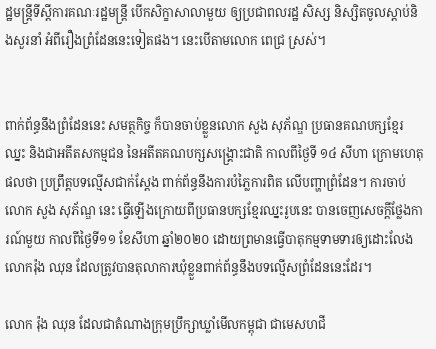ដ្ឋមន្រ្តីទីស្តីការគណៈរដ្ឋមន្រ្តី បើកសិក្ខាសាលាមួយ ឲ្យប្រជាពលរដ្ឋ សិស្ស និស្សិតចូលស្តាប់និងសួរនាំ អំពីរឿងព្រំដែននេះទៀតផង។ នេះបើតាមលោក ពេជ្រ ស្រស់។


ពាក់ព័ន្ធនឹងព្រំដែននេះ សមត្ថកិច្ច ក៏បានចាប់ខ្លួនលោក សួង សុភ័ណ្ឌ ប្រធានគណបក្សខ្មែរឈ្នះ និងជាអតីតសកម្មជន នៃអតីតគណបក្សសង្គ្រោះជាតិ កាលពីថ្ងៃទី ១៤ សីហា ក្រោមហេតុផលថា ប្រព្រឹត្តបទល្មើសជាក់ស្ដែង ពាក់ព័ន្ធនឹងការបំភ្លៃការពិត លើបញ្ហាព្រំដែន។ ការចាប់លោក សួង សុភ័ណ្ឌ នេះ ធ្វើឡើងក្រោយពីប្រធានបក្សខ្មែរឈ្នះរូបនេះ បានចេញសេចក្តីថ្លែងការណ៍មួយ កាលពីថ្ងៃទី១១ ខែសីហា ឆ្នាំ២០២០ ដោយព្រមានធ្វើបាតុកម្មទាមទារឲ្យដោះលែង លោករ៉ុង ឈុន ដែលត្រូវបានតុលាការឃុំខ្លួនពាក់ព័ន្ធនឹងបទល្មើសព្រំដែននេះដែរ។

លោក រ៉ុង ឈុន ដែលជាតំណាងក្រុមប្រឹក្សាឃ្លាំមើលកម្ពុជា ជាមេសហជី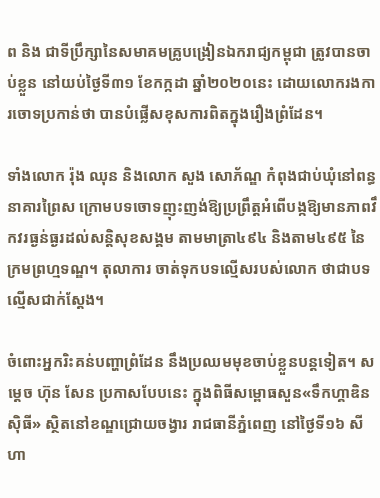ព និង ជាទីប្រឹក្សានៃសមាគមគ្រូបង្រៀនឯករាជ្យកម្ពុជា ត្រូវបានចាប់ខ្លួន នៅយប់ថ្ងៃទី៣១ ខែកក្កដា ឆ្នាំ២០២០នេះ ដោយលោករងការចោទប្រកាន់ថា បានបំផ្លើសខុសការពិតក្នុងរឿងព្រំដែន។

ទាំងលោក រ៉ុង ឈុន និងលោក សួង សោភ័ណ្ឌ កំពុងជាប់ឃុំនៅពន្ធនាគារព្រៃស ក្រោមបទចោទញុះញង់ឱ្យប្រព្រឹត្តអំពើបង្កឱ្យមានភាពវឹកវរធ្ងន់ធ្ងរដល់សន្តិសុខសង្គម តាមមាត្រា៤៩៤ និងតាម៤៩៥ នៃក្រមព្រហ្មទណ្ឌ។ តុលាការ ចាត់ទុកបទល្មើសរបស់លោក ថាជាបទល្មើសជាក់ស្តែង។

ចំពោះអ្នករិះគន់បញ្ហាព្រំដែន នឹងប្រឈមមុខចាប់ខ្លួនបន្តទៀត។ សម្ដេច ហ៊ុន សែន ប្រកាសបែបនេះ ក្នុងពិធីសម្ពោធសួន«ទឹកហ្គាឌិនស៊ិធី» ស្ថិតនៅខណ្ឌជ្រោយចង្វារ រាជធានីភ្នំពេញ នៅថ្ងៃទី១៦ សីហា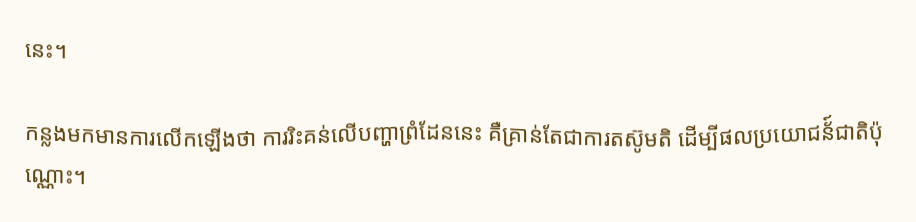នេះ។

កន្លងមកមានការលើកឡើងថា ការរិះគន់លើបញ្ហាព្រំដែននេះ គឺគ្រាន់តែជាការតស៊ូមតិ ដើម្បីផលប្រយោជន័៍ជាតិប៉ុណ្ណោះ។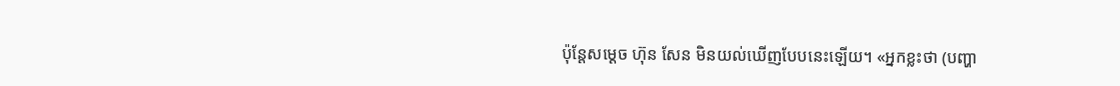ប៉ុន្តែសម្ដេច ហ៊ុន សែន មិនយល់ឃើញបែបនេះឡើយ។ «អ្នកខ្លះថា (បញ្ហា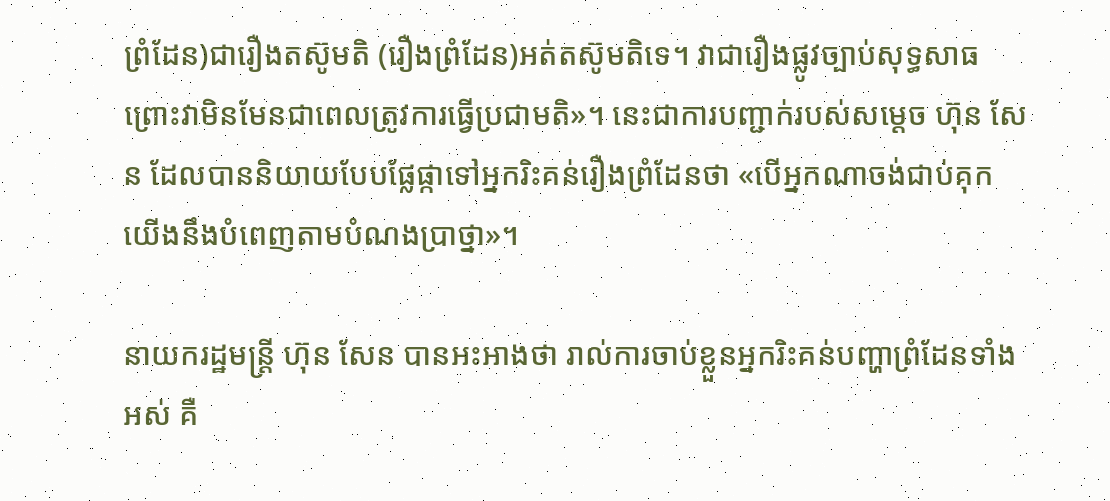ព្រំដែន)ជារឿងតស៊ូមតិ (រឿងព្រំដែន)អត់តស៊ូមតិទេ។ វាជារឿងផ្លូវច្បាប់សុទ្ធសាធ ព្រោះវាមិនមែនជាពេលត្រូវការធ្វើប្រជាមតិ»។ នេះជាការបញ្ជាក់របស់សម្ដេច ហ៊ុន សែន ដែលបាននិយាយបែបផ្លែផ្កាទៅអ្នករិះគន់រឿងព្រំដែនថា «បើអ្នកណាចង់ជាប់គុក យើងនឹងបំពេញតាមបំណងប្រាថ្នា»។

នាយករដ្ឋមន្ត្រី ហ៊ុន សែន បានអះអាងថា រាល់ការចាប់ខ្លួនអ្នករិះគន់បញ្ហាព្រំដែនទាំងអស់ គឺ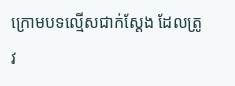ក្រោមបទល្មើសជាក់ស្ដែង ដែលត្រូវ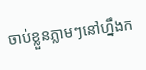ចាប់ខ្លួនភ្លាមៗនៅហ្នឹងក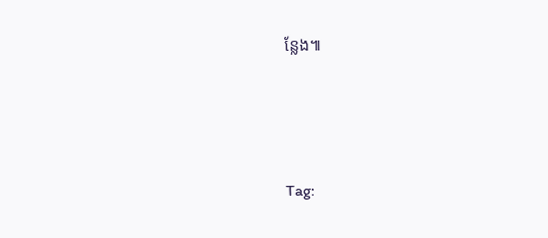ន្លែង៕





Tag: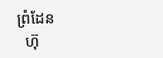ព្រំដែន
  ហ៊ុ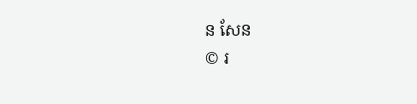ន សែន
© រ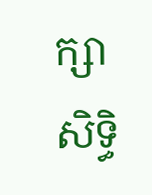ក្សាសិទ្ធិ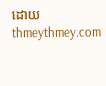ដោយ thmeythmey.com